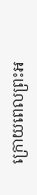ក្រោយពេលព្រះអ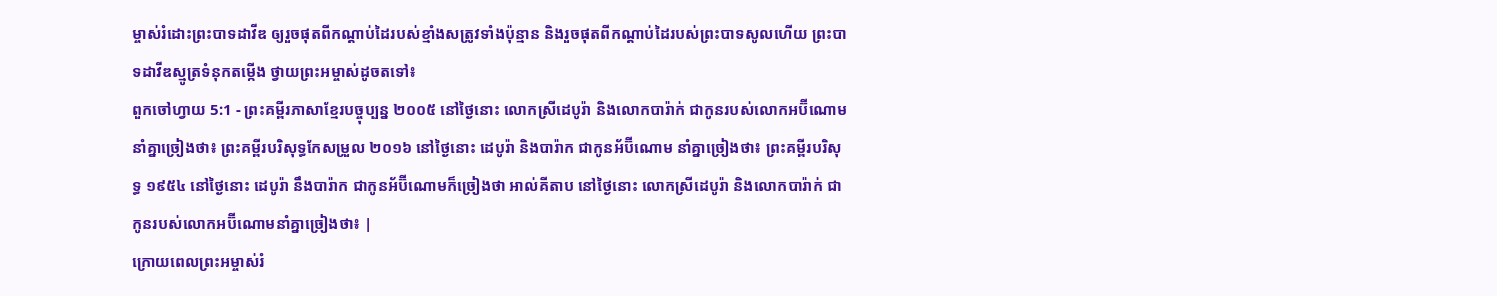ម្ចាស់រំដោះព្រះបាទដាវីឌ ឲ្យរួចផុតពីកណ្ដាប់ដៃរបស់ខ្មាំងសត្រូវទាំងប៉ុន្មាន និងរួចផុតពីកណ្ដាប់ដៃរបស់ព្រះបាទសូលហើយ ព្រះបាទដាវីឌស្មូត្រទំនុកតម្កើង ថ្វាយព្រះអម្ចាស់ដូចតទៅ៖
ពួកចៅហ្វាយ 5:1 - ព្រះគម្ពីរភាសាខ្មែរបច្ចុប្បន្ន ២០០៥ នៅថ្ងៃនោះ លោកស្រីដេបូរ៉ា និងលោកបារ៉ាក់ ជាកូនរបស់លោកអប៊ីណោម នាំគ្នាច្រៀងថា៖ ព្រះគម្ពីរបរិសុទ្ធកែសម្រួល ២០១៦ នៅថ្ងៃនោះ ដេបូរ៉ា និងបារ៉ាក ជាកូនអ័ប៊ីណោម នាំគ្នាច្រៀងថា៖ ព្រះគម្ពីរបរិសុទ្ធ ១៩៥៤ នៅថ្ងៃនោះ ដេបូរ៉ា នឹងបារ៉ាក ជាកូនអ័ប៊ីណោមក៏ច្រៀងថា អាល់គីតាប នៅថ្ងៃនោះ លោកស្រីដេបូរ៉ា និងលោកបារ៉ាក់ ជាកូនរបស់លោកអប៊ីណោមនាំគ្នាច្រៀងថា៖ |
ក្រោយពេលព្រះអម្ចាស់រំ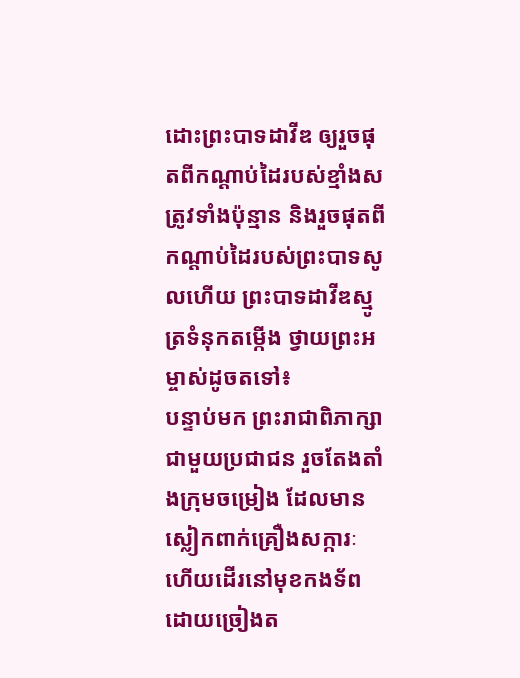ដោះព្រះបាទដាវីឌ ឲ្យរួចផុតពីកណ្ដាប់ដៃរបស់ខ្មាំងសត្រូវទាំងប៉ុន្មាន និងរួចផុតពីកណ្ដាប់ដៃរបស់ព្រះបាទសូលហើយ ព្រះបាទដាវីឌស្មូត្រទំនុកតម្កើង ថ្វាយព្រះអម្ចាស់ដូចតទៅ៖
បន្ទាប់មក ព្រះរាជាពិភាក្សាជាមួយប្រជាជន រួចតែងតាំងក្រុមចម្រៀង ដែលមានស្លៀកពាក់គ្រឿងសក្ការៈ ហើយដើរនៅមុខកងទ័ព ដោយច្រៀងត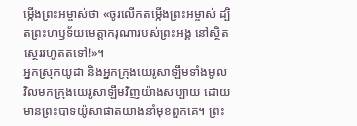ម្កើងព្រះអម្ចាស់ថា «ចូរលើកតម្កើងព្រះអម្ចាស់ ដ្បិតព្រះហឫទ័យមេត្តាករុណារបស់ព្រះអង្គ នៅស្ថិតស្ថេររហូតតទៅ!»។
អ្នកស្រុកយូដា និងអ្នកក្រុងយេរូសាឡឹមទាំងមូល វិលមកក្រុងយេរូសាឡឹមវិញយ៉ាងសប្បាយ ដោយមានព្រះបាទយ៉ូសាផាតយាងនាំមុខពួកគេ។ ព្រះ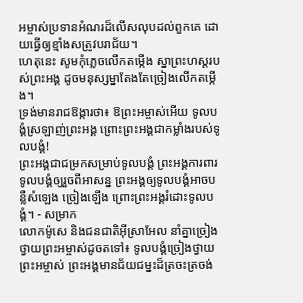អម្ចាស់ប្រទានអំណរដ៏លើសលុបដល់ពួកគេ ដោយធ្វើឲ្យខ្មាំងសត្រូវបរាជ័យ។
ហេតុនេះ សូមកុំភ្លេចលើកតម្កើង ស្នាព្រះហស្ដរបស់ព្រះអង្គ ដូចមនុស្សម្នាតែងតែច្រៀងលើកតម្កើង។
ទ្រង់មានរាជឱង្ការថា៖ ឱព្រះអម្ចាស់អើយ ទូលបង្គំស្រឡាញ់ព្រះអង្គ ព្រោះព្រះអង្គជាកម្លាំងរបស់ទូលបង្គំ!
ព្រះអង្គជាជម្រកសម្រាប់ទូលបង្គំ ព្រះអង្គការពារទូលបង្គំឲ្យរួចពីអាសន្ន ព្រះអង្គឲ្យទូលបង្គំអាចបន្លឺសំឡេង ច្រៀងឡើង ព្រោះព្រះអង្គរំដោះទូលបង្គំ។ - សម្រាក
លោកម៉ូសេ និងជនជាតិអ៊ីស្រាអែល នាំគ្នាច្រៀងថ្វាយព្រះអម្ចាស់ដូចតទៅ៖ ទូលបង្គំច្រៀងថ្វាយព្រះអម្ចាស់ ព្រះអង្គមានជ័យជម្នះដ៏ត្រចះត្រចង់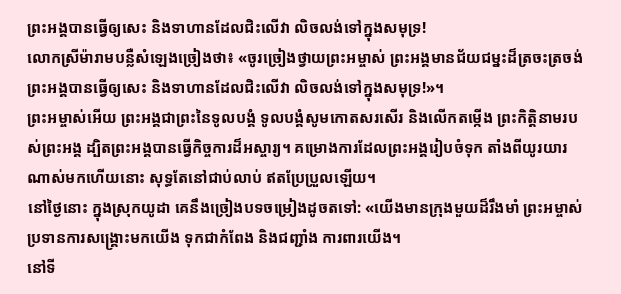ព្រះអង្គបានធ្វើឲ្យសេះ និងទាហានដែលជិះលើវា លិចលង់ទៅក្នុងសមុទ្រ!
លោកស្រីម៉ារាមបន្លឺសំឡេងច្រៀងថា៖ «ចូរច្រៀងថ្វាយព្រះអម្ចាស់ ព្រះអង្គមានជ័យជម្នះដ៏ត្រចះត្រចង់ ព្រះអង្គបានធ្វើឲ្យសេះ និងទាហានដែលជិះលើវា លិចលង់ទៅក្នុងសមុទ្រ!»។
ព្រះអម្ចាស់អើយ ព្រះអង្គជាព្រះនៃទូលបង្គំ ទូលបង្គំសូមកោតសរសើរ និងលើកតម្កើង ព្រះកិត្តិនាមរបស់ព្រះអង្គ ដ្បិតព្រះអង្គបានធ្វើកិច្ចការដ៏អស្ចារ្យ។ គម្រោងការដែលព្រះអង្គរៀបចំទុក តាំងពីយូរយារណាស់មកហើយនោះ សុទ្ធតែនៅជាប់លាប់ ឥតប្រែប្រួលឡើយ។
នៅថ្ងៃនោះ ក្នុងស្រុកយូដា គេនឹងច្រៀងបទចម្រៀងដូចតទៅ: «យើងមានក្រុងមួយដ៏រឹងមាំ ព្រះអម្ចាស់ប្រទានការសង្គ្រោះមកយើង ទុកជាកំពែង និងជញ្ជាំង ការពារយើង។
នៅទី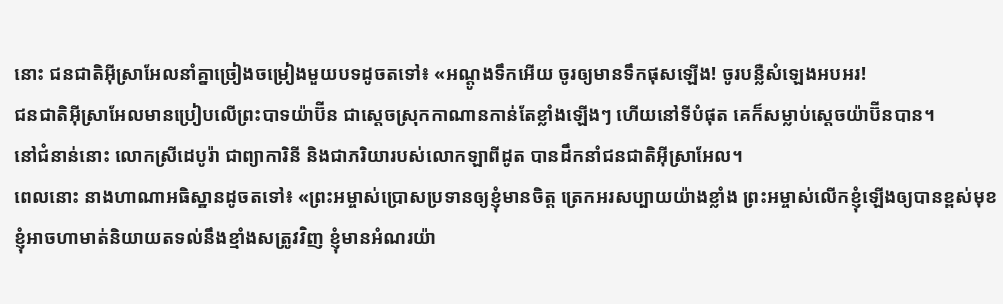នោះ ជនជាតិអ៊ីស្រាអែលនាំគ្នាច្រៀងចម្រៀងមួយបទដូចតទៅ៖ «អណ្ដូងទឹកអើយ ចូរឲ្យមានទឹកផុសឡើង! ចូរបន្លឺសំឡេងអបអរ!
ជនជាតិអ៊ីស្រាអែលមានប្រៀបលើព្រះបាទយ៉ាប៊ីន ជាស្ដេចស្រុកកាណានកាន់តែខ្លាំងឡើងៗ ហើយនៅទីបំផុត គេក៏សម្លាប់ស្ដេចយ៉ាប៊ីនបាន។
នៅជំនាន់នោះ លោកស្រីដេបូរ៉ា ជាព្យាការិនី និងជាភរិយារបស់លោកឡាពីដូត បានដឹកនាំជនជាតិអ៊ីស្រាអែល។
ពេលនោះ នាងហាណាអធិស្ឋានដូចតទៅ៖ «ព្រះអម្ចាស់ប្រោសប្រទានឲ្យខ្ញុំមានចិត្ត ត្រេកអរសប្បាយយ៉ាងខ្លាំង ព្រះអម្ចាស់លើកខ្ញុំឡើងឲ្យបានខ្ពស់មុខ ខ្ញុំអាចហាមាត់និយាយតទល់នឹងខ្មាំងសត្រូវវិញ ខ្ញុំមានអំណរយ៉ា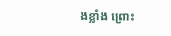ងខ្លាំង ព្រោះ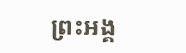ព្រះអង្គ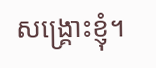សង្គ្រោះខ្ញុំ។